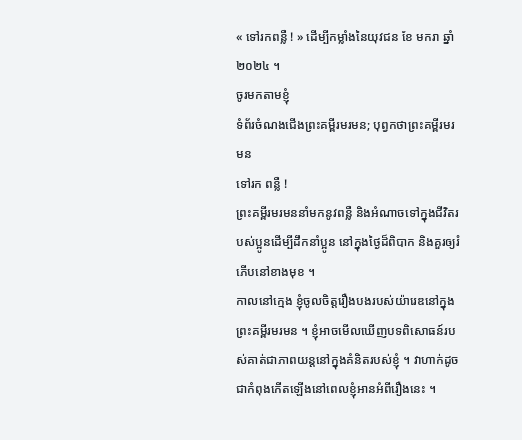« ទៅរកពន្លឺ ! » ដើម្បីកម្លាំងនៃយុវជន ខែ មករា ឆ្នាំ ២០២៤ ។
ចូរមកតាមខ្ញុំ
ទំព័រចំណងជើងព្រះគម្ពីរមរមន; បុព្វកថាព្រះគម្ពីរមរមន
ទៅរក ពន្លឺ !
ព្រះគម្ពីរមរមននាំមកនូវពន្លឺ និងអំណាចទៅក្នុងជីវិតរបស់ប្អូនដើម្បីដឹកនាំប្អូន នៅក្នុងថ្ងៃដ៏ពិបាក និងគួរឲ្យរំភើបនៅខាងមុខ ។
កាលនៅក្មេង ខ្ញុំចូលចិត្តរឿងបងរបស់យ៉ារេឌនៅក្នុងព្រះគម្ពីរមរមន ។ ខ្ញុំអាចមើលឃើញបទពិសោធន៍របស់គាត់ជាភាពយន្តនៅក្នុងគំនិតរបស់ខ្ញុំ ។ វាហាក់ដូចជាកំពុងកើតឡើងនៅពេលខ្ញុំអានអំពីរឿងនេះ ។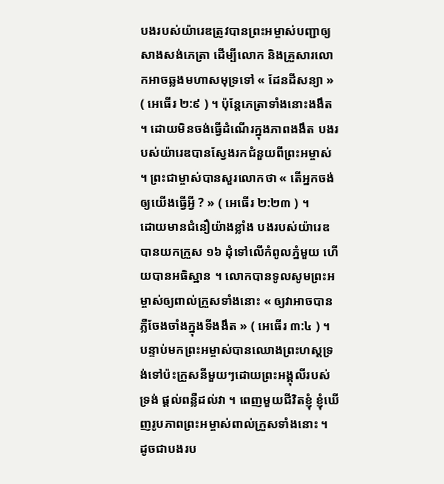បងរបស់យ៉ារេឌត្រូវបានព្រះអម្ចាស់បញ្ជាឲ្យសាងសង់ភេត្រា ដើម្បីលោក និងគ្រួសារលោកអាចឆ្លងមហាសមុទ្រទៅ « ដែនដីសន្យា » ( អេធើរ ២:៩ ) ។ ប៉ុន្តែភេត្រាទាំងនោះងងឹត ។ ដោយមិនចង់ធ្វើដំណើរក្នុងភាពងងឹត បងរបស់យ៉ារេឌបានស្វែងរកជំនួយពីព្រះអម្ចាស់ ។ ព្រះជាម្ចាស់បានសួរលោកថា « តើអ្នកចង់ឲ្យយើងធ្វើអ្វី ? » ( អេធើរ ២:២៣ ) ។
ដោយមានជំនឿយ៉ាងខ្លាំង បងរបស់យ៉ារេឌបានយកក្រួស ១៦ ដុំទៅលើកំពូលភ្នំមួយ ហើយបានអធិស្ឋាន ។ លោកបានទូលសូមព្រះអម្ចាស់ឲ្យពាល់ក្រួសទាំងនោះ « ឲ្យវាអាចបានភ្លឺចែងចាំងក្នុងទីងងឹត » ( អេធើរ ៣:៤ ) ។ បន្ទាប់មកព្រះអម្ចាស់បានឈោងព្រះហស្ដទ្រង់ទៅប៉ះក្រួសនីមួយៗដោយព្រះអង្គុលីរបស់ទ្រង់ ផ្តល់ពន្លឺដល់វា ។ ពេញមួយជីវិតខ្ញុំ ខ្ញុំឃើញរូបភាពព្រះអម្ចាស់ពាល់ក្រួសទាំងនោះ ។
ដូចជាបងរប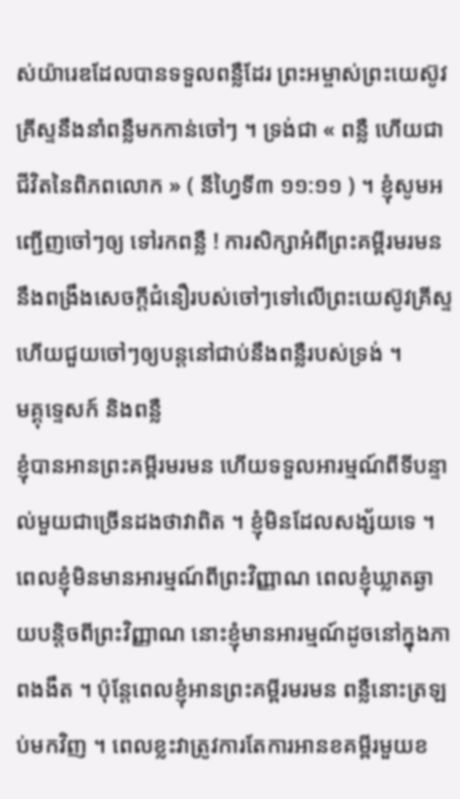ស់យ៉ារេឌដែលបានទទួលពន្លឺដែរ ព្រះអម្ចាស់ព្រះយេស៊ូវគ្រីស្ទនឹងនាំពន្លឺមកកាន់ចៅៗ ។ ទ្រង់ជា « ពន្លឺ ហើយជាជីវិតនៃពិភពលោក » ( នីហ្វៃទី៣ ១១:១១ ) ។ ខ្ញុំសូមអញ្ជើញចៅៗឲ្យ ទៅរកពន្លឺ ! ការសិក្សាអំពីព្រះគម្ពីរមរមននឹងពង្រឹងសេចក្ដីជំនឿរបស់ចៅៗទៅលើព្រះយេស៊ូវគ្រីស្ទ ហើយជួយចៅៗឲ្យបន្តនៅជាប់នឹងពន្លឺរបស់ទ្រង់ ។
មគ្គុទ្ទេសក៍ និងពន្លឺ
ខ្ញុំបានអានព្រះគម្ពីរមរមន ហើយទទួលអារម្មណ៍ពីទីបន្ទាល់មួយជាច្រើនដងថាវាពិត ។ ខ្ញុំមិនដែលសង្ស័យទេ ។ ពេលខ្ញុំមិនមានអារម្មណ៍ពីព្រះវិញ្ញាណ ពេលខ្ញុំឃ្លាតឆ្ងាយបន្តិចពីព្រះវិញ្ញាណ នោះខ្ញុំមានអារម្មណ៍ដូចនៅក្នុងភាពងងឹត ។ ប៉ុន្តែពេលខ្ញុំអានព្រះគម្ពីរមរមន ពន្លឺនោះត្រឡប់មកវិញ ។ ពេលខ្លះវាត្រូវការតែការអានខគម្ពីរមួយខ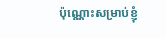ប៉ុណ្ណោះសម្រាប់ខ្ញុំ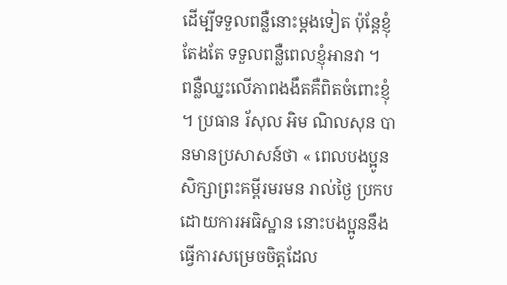ដើម្បីទទួលពន្លឺនោះម្តងទៀត ប៉ុន្តែខ្ញុំ តែងតែ ទទួលពន្លឺពេលខ្ញុំអានវា ។
ពន្លឺឈ្នះលើភាពងងឹតគឺពិតចំពោះខ្ញុំ ។ ប្រធាន រ័សុល អិម ណិលសុន បានមានប្រសាសន៍ថា « ពេលបងប្អូនសិក្សាព្រះគម្ពីរមរមន រាល់ថ្ងៃ ប្រកបដោយការអធិស្ឋាន នោះបងប្អូននឹងធ្វើការសម្រេចចិត្តដែល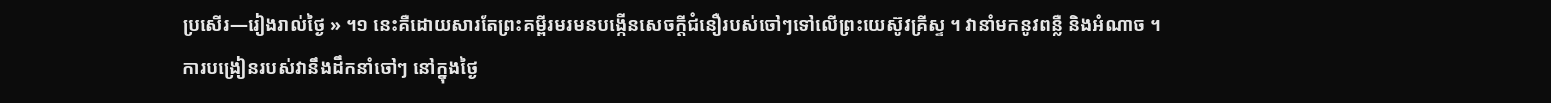ប្រសើរ—រៀងរាល់ថ្ងៃ » ។១ នេះគឺដោយសារតែព្រះគម្ពីរមរមនបង្កើនសេចក្ដីជំនឿរបស់ចៅៗទៅលើព្រះយេស៊ូវគ្រីស្ទ ។ វានាំមកនូវពន្លឺ និងអំណាច ។ ការបង្រៀនរបស់វានឹងដឹកនាំចៅៗ នៅក្នុងថ្ងៃ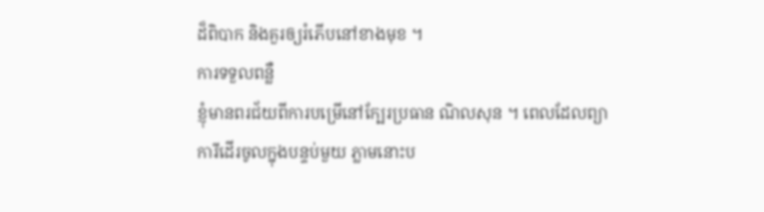ដ៏ពិបាក និងគួរឲ្យរំភើបនៅខាងមុខ ។
ការទទួលពន្លឺ
ខ្ញុំមានពរជ័យពីការបម្រើនៅក្បែរប្រធាន ណិលសុន ។ ពេលដែលព្យាការីដើរចូលក្នុងបន្ទប់មួយ ភ្លាមនោះប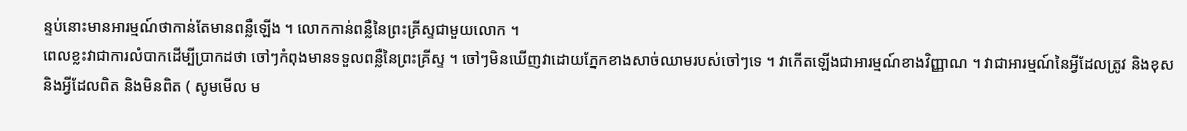ន្ទប់នោះមានអារម្មណ៍ថាកាន់តែមានពន្លឺឡើង ។ លោកកាន់ពន្លឺនៃព្រះគ្រីស្ទជាមួយលោក ។
ពេលខ្លះវាជាការលំបាកដើម្បីប្រាកដថា ចៅៗកំពុងមានទទួលពន្លឺនៃព្រះគ្រីស្ទ ។ ចៅៗមិនឃើញវាដោយភ្នែកខាងសាច់ឈាមរបស់ចៅៗទេ ។ វាកើតឡើងជាអារម្មណ៍ខាងវិញ្ញាណ ។ វាជាអារម្មណ៍នៃអ្វីដែលត្រូវ និងខុស និងអ្វីដែលពិត និងមិនពិត ( សូមមើល ម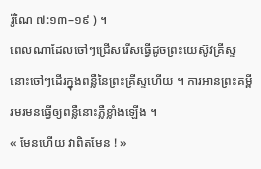រ៉ូណៃ ៧:១៣–១៩ ) ។
ពេលណាដែលចៅៗជ្រើសរើសធ្វើដូចព្រះយេស៊ូវគ្រីស្ទ នោះចៅៗដើរក្នុងពន្លឺនៃព្រះគ្រីស្ទហើយ ។ ការអានព្រះគម្ពីរមរមនធ្វើឲ្យពន្លឺនោះភ្លឺខ្លាំងឡើង ។
« មែនហើយ វាពិតមែន ! »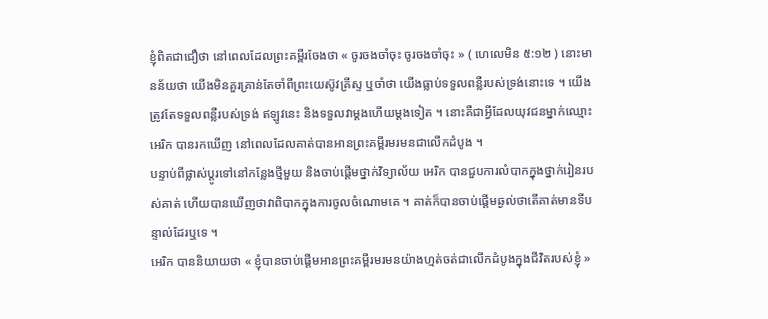ខ្ញុំពិតជាជឿថា នៅពេលដែលព្រះគម្ពីរចែងថា « ចូរចងចាំចុះ ចូរចងចាំចុះ » ( ហេលេមិន ៥:១២ ) នោះមានន័យថា យើងមិនគួរគ្រាន់តែចាំពីព្រះយេស៊ូវគ្រីស្ទ ឬចាំថា យើងធ្លាប់ទទួលពន្លឺរបស់ទ្រង់នោះទេ ។ យើងត្រូវតែទទួលពន្លឺរបស់ទ្រង់ ឥឡូវនេះ និងទទួលវាម្តងហើយម្តងទៀត ។ នោះគឺជាអ្វីដែលយុវជនម្នាក់ឈ្មោះ អេរិក បានរកឃើញ នៅពេលដែលគាត់បានអានព្រះគម្ពីរមរមនជាលើកដំបូង ។
បន្ទាប់ពីផ្លាស់ប្តូរទៅនៅកន្លែងថ្មីមួយ និងចាប់ផ្តើមថ្នាក់វិទ្យាល័យ អេរិក បានជួបការលំបាកក្នុងថ្នាក់រៀនរបស់គាត់ ហើយបានឃើញថាវាពិបាកក្នុងការចូលចំណោមគេ ។ គាត់ក៏បានចាប់ផ្ដើមឆ្ងល់ថាតើគាត់មានទីបន្ទាល់ដែរឬទេ ។
អេរិក បាននិយាយថា « ខ្ញុំបានចាប់ផ្ដើមអានព្រះគម្ពីរមរមនយ៉ាងហ្មត់ចត់ជាលើកដំបូងក្នុងជីវិតរបស់ខ្ញុំ »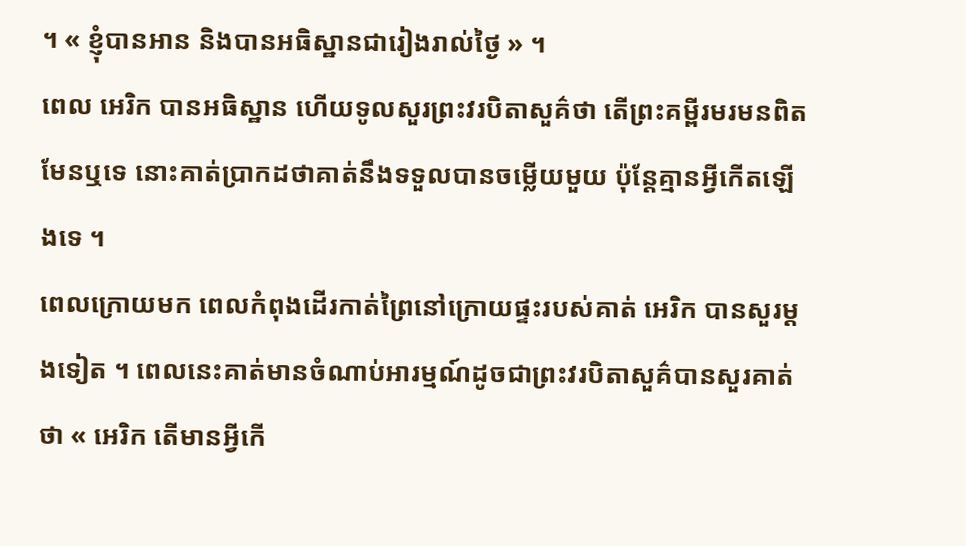។ « ខ្ញុំបានអាន និងបានអធិស្ឋានជារៀងរាល់ថ្ងៃ » ។
ពេល អេរិក បានអធិស្ឋាន ហើយទូលសួរព្រះវរបិតាសួគ៌ថា តើព្រះគម្ពីរមរមនពិតមែនឬទេ នោះគាត់ប្រាកដថាគាត់នឹងទទួលបានចម្លើយមួយ ប៉ុន្តែគ្មានអ្វីកើតឡើងទេ ។
ពេលក្រោយមក ពេលកំពុងដើរកាត់ព្រៃនៅក្រោយផ្ទះរបស់គាត់ អេរិក បានសួរម្តងទៀត ។ ពេលនេះគាត់មានចំណាប់អារម្មណ៍ដូចជាព្រះវរបិតាសួគ៌បានសួរគាត់ថា « អេរិក តើមានអ្វីកើ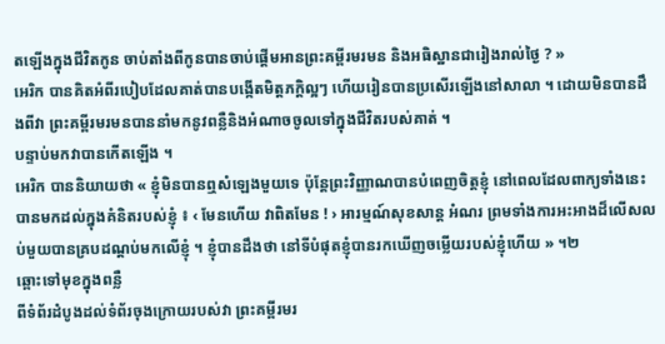តឡើងក្នុងជីវិតកូន ចាប់តាំងពីកូនបានចាប់ផ្តើមអានព្រះគម្ពីរមរមន និងអធិស្ឋានជារៀងរាល់ថ្ងៃ ? »
អេរិក បានគិតអំពីរបៀបដែលគាត់បានបង្កើតមិត្តភក្តិល្អៗ ហើយរៀនបានប្រសើរឡើងនៅសាលា ។ ដោយមិនបានដឹងពីវា ព្រះគម្ពីរមរមនបាននាំមកនូវពន្លឺនិងអំណាចចូលទៅក្នុងជីវិតរបស់គាត់ ។
បន្ទាប់មកវាបានកើតឡើង ។
អេរិក បាននិយាយថា « ខ្ញុំមិនបានឮសំឡេងមួយទេ ប៉ុន្តែព្រះវិញ្ញាណបានបំពេញចិត្តខ្ញុំ នៅពេលដែលពាក្យទាំងនេះបានមកដល់ក្នុងគំនិតរបស់ខ្ញុំ ៖ ‹ មែនហើយ វាពិតមែន ! › អារម្មណ៍សុខសាន្ត អំណរ ព្រមទាំងការអះអាងដ៏លើសលប់មួយបានគ្របដណ្តប់មកលើខ្ញុំ ។ ខ្ញុំបានដឹងថា នៅទីបំផុតខ្ញុំបានរកឃើញចម្លើយរបស់ខ្ញុំហើយ » ។២
ឆ្ពោះទៅមុខក្នុងពន្លឺ
ពីទំព័រដំបូងដល់ទំព័រចុងក្រោយរបស់វា ព្រះគម្ពីរមរ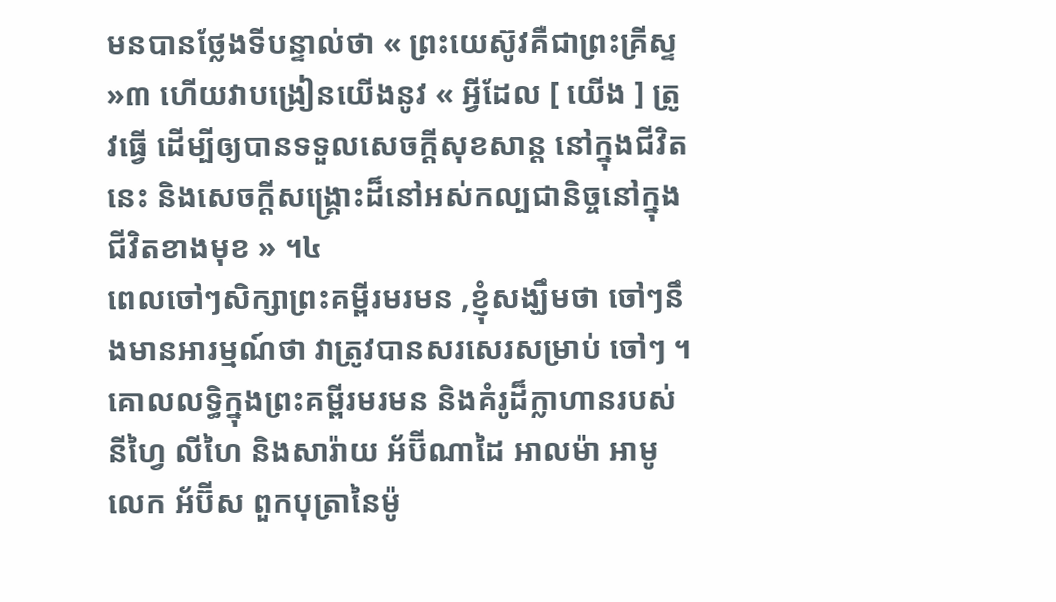មនបានថ្លែងទីបន្ទាល់ថា « ព្រះយេស៊ូវគឺជាព្រះគ្រីស្ទ »៣ ហើយវាបង្រៀនយើងនូវ « អ្វីដែល [ យើង ] ត្រូវធ្វើ ដើម្បីឲ្យបានទទួលសេចក្ដីសុខសាន្ត នៅក្នុងជីវិតនេះ និងសេចក្ដីសង្គ្រោះដ៏នៅអស់កល្បជានិច្ចនៅក្នុងជីវិតខាងមុខ » ។៤
ពេលចៅៗសិក្សាព្រះគម្ពីរមរមន ,ខ្ញុំសង្ឃឹមថា ចៅៗនឹងមានអារម្មណ៍ថា វាត្រូវបានសរសេរសម្រាប់ ចៅៗ ។ គោលលទ្ធិក្នុងព្រះគម្ពីរមរមន និងគំរូដ៏ក្លាហានរបស់នីហ្វៃ លីហៃ និងសារ៉ាយ អ័ប៊ីណាដៃ អាលម៉ា អាមូលេក អ័ប៊ីស ពួកបុត្រានៃម៉ូ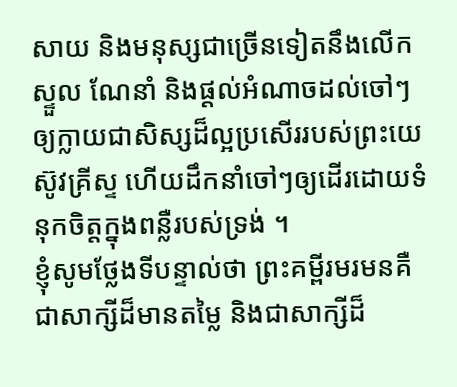សាយ និងមនុស្សជាច្រើនទៀតនឹងលើកស្ទួល ណែនាំ និងផ្តល់អំណាចដល់ចៅៗឲ្យក្លាយជាសិស្សដ៏ល្អប្រសើររបស់ព្រះយេស៊ូវគ្រីស្ទ ហើយដឹកនាំចៅៗឲ្យដើរដោយទំនុកចិត្តក្នុងពន្លឺរបស់ទ្រង់ ។
ខ្ញុំសូមថ្លែងទីបន្ទាល់ថា ព្រះគម្ពីរមរមនគឺជាសាក្សីដ៏មានតម្លៃ និងជាសាក្សីដ៏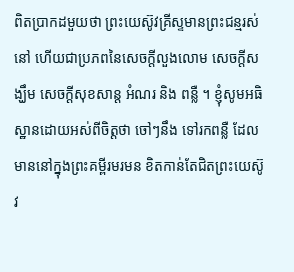ពិតប្រាកដមួយថា ព្រះយេស៊ូវគ្រីស្ទមានព្រះជន្មរស់នៅ ហើយជាប្រភពនៃសេចក្ដីលួងលោម សេចក្ដីសង្ឃឹម សេចក្ដីសុខសាន្ត អំណរ និង ពន្លឺ ។ ខ្ញុំសូមអធិស្ឋានដោយអស់ពីចិត្តថា ចៅៗនឹង ទៅរកពន្លឺ ដែលមាននៅក្នុងព្រះគម្ពីរមរមន ខិតកាន់តែជិតព្រះយេស៊ូវ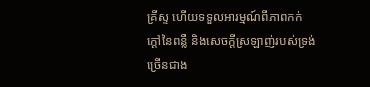គ្រីស្ទ ហើយទទួលអារម្មណ៍ពីភាពកក់ក្ដៅនៃពន្លឺ និងសេចក្ដីស្រឡាញ់របស់ទ្រង់ច្រើនជាង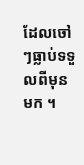ដែលចៅៗធ្លាប់ទទួលពីមុនមក ។